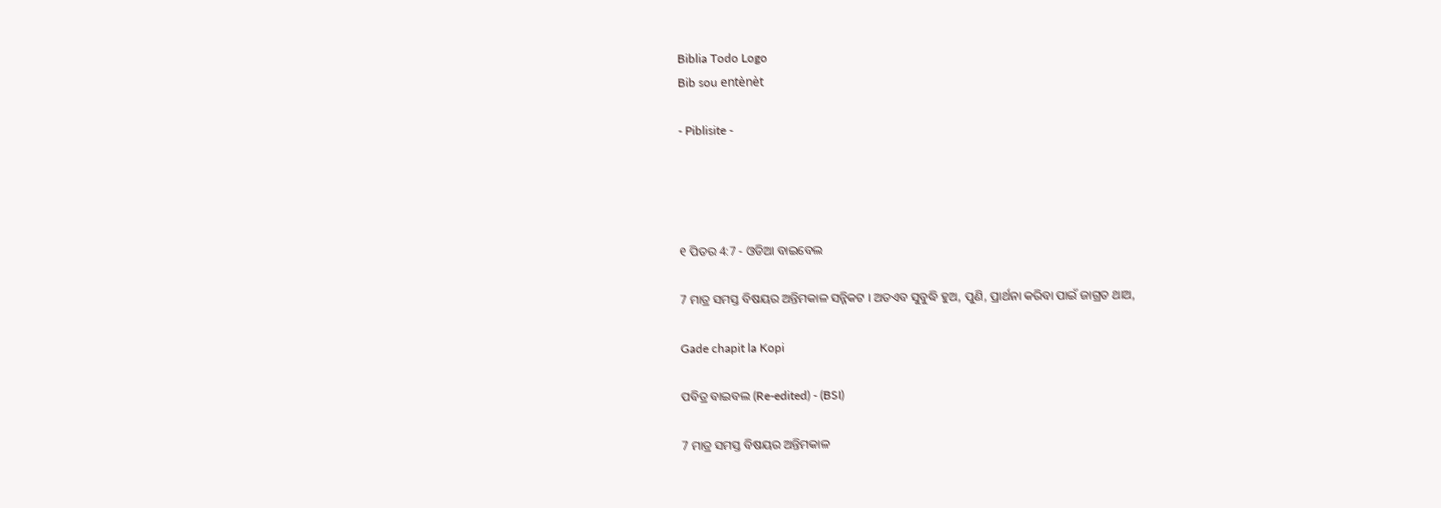Biblia Todo Logo
Bib sou entènèt

- Piblisite -




୧ ପିତର 4:7 - ଓଡିଆ ବାଇବେଲ

7 ମାତ୍ର ସମସ୍ତ ବିଷୟର ଅନ୍ତିମକାଳ ସନ୍ନିକଟ । ଅତଏବ ସୁବୁଦ୍ଧି ହୁଅ, ପୁଣି, ପ୍ରାର୍ଥନା କରିବା ପାଇଁ ଜାଗ୍ରତ ଥାଅ,

Gade chapit la Kopi

ପବିତ୍ର ବାଇବଲ (Re-edited) - (BSI)

7 ମାତ୍ର ସମସ୍ତ ବିଷୟର ଅନ୍ତିମକାଳ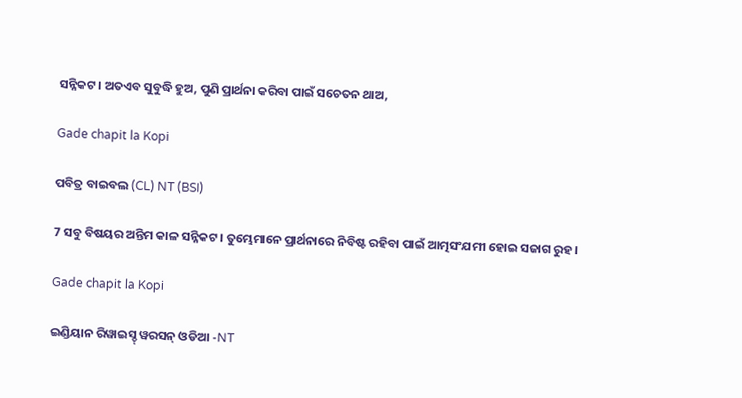ସନ୍ନିକଟ। ଅତଏବ ସୁବୁଦ୍ଧି ହୁଅ, ପୁଣି ପ୍ରାର୍ଥନା କରିବା ପାଇଁ ସଚେତନ ଥାଅ,

Gade chapit la Kopi

ପବିତ୍ର ବାଇବଲ (CL) NT (BSI)

7 ସବୁ ବିଷୟର ଅନ୍ତିମ କାଳ ସନ୍ନିକଟ। ତୁମ୍ଭେମାନେ ପ୍ରାର୍ଥନାରେ ନିବିଷ୍ଟ ରହିବା ପାଇଁ ଆତ୍ମସଂଯମୀ ହୋଇ ସଜାଗ ରୁହ।

Gade chapit la Kopi

ଇଣ୍ଡିୟାନ ରିୱାଇସ୍ଡ୍ ୱରସନ୍ ଓଡିଆ -NT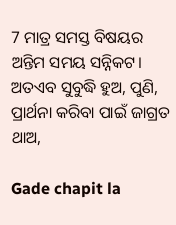7 ମାତ୍ର ସମସ୍ତ ବିଷୟର ଅନ୍ତିମ ସମୟ ସନ୍ନିକଟ। ଅତଏବ ସୁବୁଦ୍ଧି ହୁଅ, ପୁଣି, ପ୍ରାର୍ଥନା କରିବା ପାଇଁ ଜାଗ୍ରତ ଥାଅ,

Gade chapit la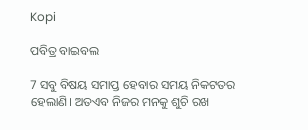Kopi

ପବିତ୍ର ବାଇବଲ

7 ସବୁ ବିଷୟ ସମାପ୍ତ ହେବାର ସମୟ ନିକଟତର ହେଲାଣି। ଅତଏବ ନିଜର ମନକୁ ଶୁଚି ରଖ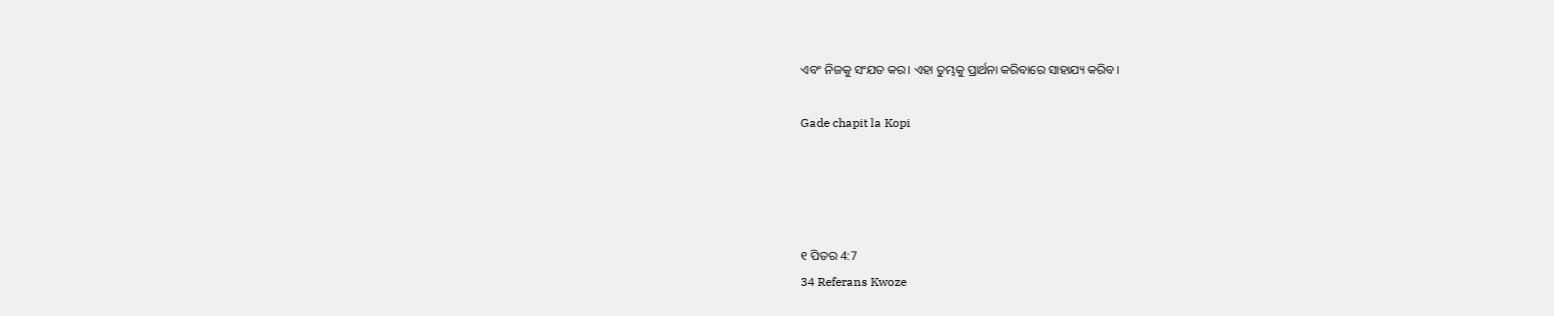ଏବଂ ନିଜକୁ ସଂଯତ କର। ଏହା ତୁମ୍ଭକୁ ପ୍ରାର୍ଥନା କରିବାରେ ସାହାଯ୍ୟ କରିବ।

Gade chapit la Kopi




୧ ପିତର 4:7
34 Referans Kwoze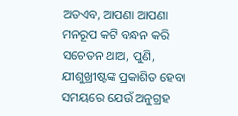ଅତଏବ, ଆପଣା ଆପଣା ମନରୂପ କଟି ବନ୍ଧନ କରି ସଚେତନ ଥାଅ, ପୁଣି, ଯୀଶୁଖ୍ରୀଷ୍ଟଙ୍କ ପ୍ରକାଶିତ ହେବା ସମୟରେ ଯେଉଁ ଅନୁଗ୍ରହ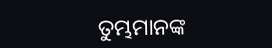ତୁମ୍ଭମାନଙ୍କ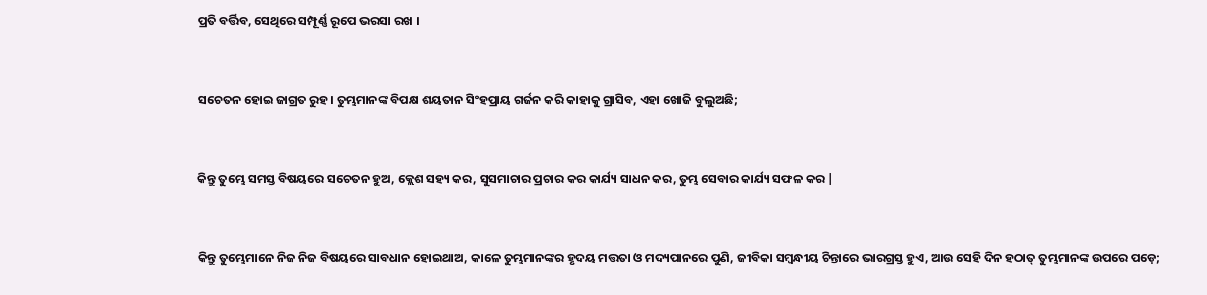ପ୍ରତି ବର୍ତ୍ତିବ, ସେଥିରେ ସମ୍ପୂର୍ଣ୍ଣ ରୂପେ ଭରସା ରଖ ।


ସଚେତନ ହୋଇ ଜାଗ୍ରତ ରୁହ। ତୁମ୍ଭମାନଙ୍କ ବିପକ୍ଷ ଶୟତାନ ସିଂହପ୍ରାୟ ଗର୍ଜନ କରି କାହାକୁ ଗ୍ରାସିବ, ଏହା ଖୋଜି ବୁଲୁଅଛି;


କିନ୍ତୁ ତୁମ୍ଭେ ସମସ୍ତ ବିଷୟରେ ସଚେତନ ହୁଅ, କ୍ଲେଶ ସହ୍ୟ କର, ସୁସମାଚାର ପ୍ରଚାର କର କାର୍ଯ୍ୟ ସାଧନ କର, ତୁମ୍ଭ ସେବାର କାର୍ଯ୍ୟ ସଫଳ କର |


କିନ୍ତୁ ତୁମ୍ଭେମାନେ ନିଜ ନିଜ ବିଷୟରେ ସାବଧାନ ହୋଇଥାଅ, କାଳେ ତୁମ୍ଭମାନଙ୍କର ହୃଦୟ ମତ୍ତତା ଓ ମଦ୍ୟପାନରେ ପୁଣି, ଜୀବିକା ସମ୍ବନ୍ଧୀୟ ଚିନ୍ତାରେ ଭାରଗ୍ରସ୍ତ ହୁଏ, ଆଉ ସେହି ଦିନ ହଠାତ୍ ତୁମ୍ଭମାନଙ୍କ ଉପରେ ପଡ଼େ;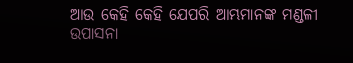ଆଉ କେହି କେହି ଯେପରି ଆମ୍ଭମାନଙ୍କ ମଣ୍ଡଳୀ ଉପାସନା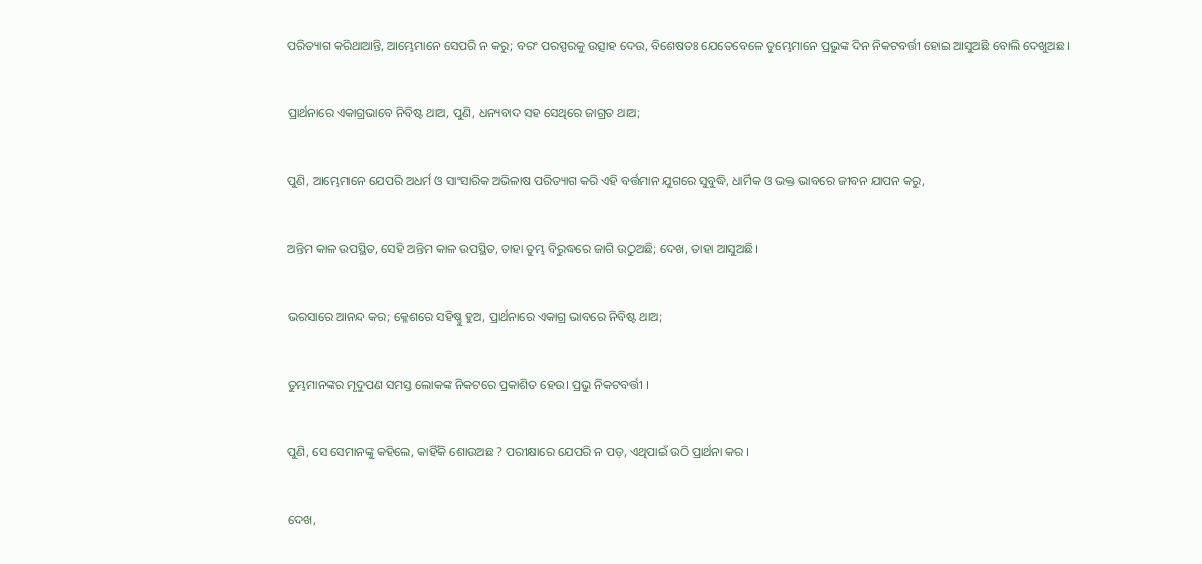ପରିତ୍ୟାଗ କରିଥାଆନ୍ତି, ଆମ୍ଭେମାନେ ସେପରି ନ କରୁ; ବରଂ ପରସ୍ପରକୁ ଉତ୍ସାହ ଦେଉ, ବିଶେଷତଃ ଯେତେବେଳେ ତୁମ୍ଭେମାନେ ପ୍ରଭୁଙ୍କ ଦିନ ନିକଟବର୍ତ୍ତୀ ହୋଇ ଆସୁଅଛି ବୋଲି ଦେଖୁଅଛ ।


ପ୍ରାର୍ଥନାରେ ଏକାଗ୍ରଭାବେ ନିବିଷ୍ଟ ଥାଅ, ପୁଣି, ଧନ୍ୟବାଦ ସହ ସେଥିରେ ଜାଗ୍ରତ ଥାଅ;


ପୁଣି, ଆମ୍ଭେମାନେ ଯେପରି ଅଧର୍ମ ଓ ସାଂସାରିକ ଅଭିଳାଷ ପରିତ୍ୟାଗ କରି ଏହି ବର୍ତ୍ତମାନ ଯୁଗରେ ସୁବୁଦ୍ଧି, ଧାର୍ମିକ ଓ ଭକ୍ତ ଭାବରେ ଜୀବନ ଯାପନ କରୁ,


ଅନ୍ତିମ କାଳ ଉପସ୍ଥିତ, ସେହି ଅନ୍ତିମ କାଳ ଉପସ୍ଥିତ, ତାହା ତୁମ୍ଭ ବିରୁଦ୍ଧରେ ଜାଗି ଉଠୁଅଛି; ଦେଖ, ତାହା ଆସୁଅଛି।


ଭରସାରେ ଆନନ୍ଦ କର; କ୍ଳେଶରେ ସହିଷ୍ଣୁ ହୁଅ, ପ୍ରାର୍ଥନାରେ ଏକାଗ୍ର ଭାବରେ ନିବିଷ୍ଟ ଥାଅ;


ତୁମ୍ଭମାନଙ୍କର ମୃଦୁପଣ ସମସ୍ତ ଲୋକଙ୍କ ନିକଟରେ ପ୍ରକାଶିତ ହେଉ। ପ୍ରଭୁ ନିକଟବର୍ତ୍ତୀ ।


ପୁଣି, ସେ ସେମାନଙ୍କୁ କହିଲେ, କାହିଁକି ଶୋଉଅଛ ? ପରୀକ୍ଷାରେ ଯେପରି ନ ପଡ଼, ଏଥିପାଇଁ ଉଠି ପ୍ରାର୍ଥନା କର ।


ଦେଖ,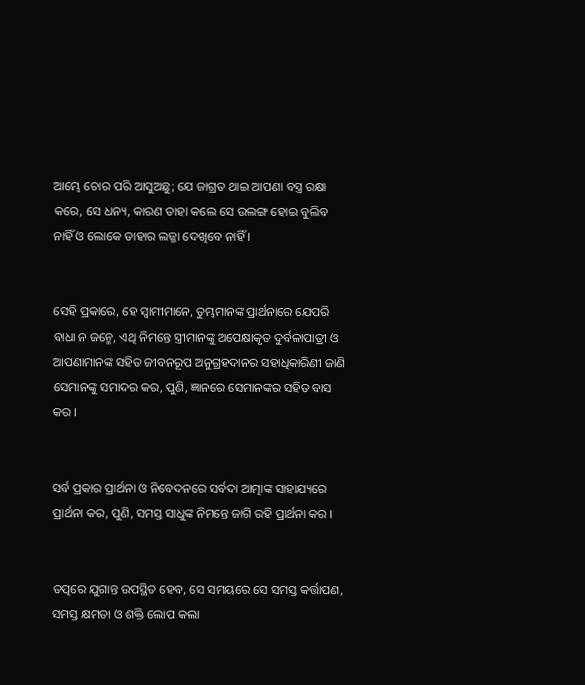ଆମ୍ଭେ ଚୋର ପରି ଆସୁଅଛୁ; ଯେ ଜାଗ୍ରତ ଥାଇ ଆପଣା ବସ୍ତ୍ର ରକ୍ଷା କରେ, ସେ ଧନ୍ୟ, କାରଣ ତାହା କଲେ ସେ ଉଲଙ୍ଗ ହୋଇ ବୁଲିବ ନାହିଁ ଓ ଲୋକେ ତାହାର ଲଜ୍ଜା ଦେଖିବେ ନାହିଁ ।


ସେହି ପ୍ରକାରେ, ହେ ସ୍ୱାମୀମାନେ, ତୁମ୍ଭମାନଙ୍କ ପ୍ରାର୍ଥନାରେ ଯେପରି ବାଧା ନ ଜନ୍ମେ, ଏଥି ନିମନ୍ତେ ସ୍ତ୍ରୀମାନଙ୍କୁ ଅପେକ୍ଷାକୃତ ଦୁର୍ବଳାପାତ୍ରୀ ଓ ଆପଣାମାନଙ୍କ ସହିତ ଜୀବନରୂପ ଅନୁଗ୍ରହଦାନର ସହାଧିକାରିଣୀ ଜାଣି ସେମାନଙ୍କୁ ସମାଦର କର, ପୁଣି, ଜ୍ଞାନରେ ସେମାନଙ୍କର ସହିତ ବାସ କର ।


ସର୍ବ ପ୍ରକାର ପ୍ରାର୍ଥନା ଓ ନିବେଦନରେ ସର୍ବଦା ଆତ୍ମାଙ୍କ ସାହାଯ୍ୟରେ ପ୍ରାର୍ଥନା କର, ପୁଣି, ସମସ୍ତ ସାଧୁଙ୍କ ନିମନ୍ତେ ଜାଗି ରହି ପ୍ରାର୍ଥନା କର ।


ତତ୍ପରେ ଯୁଗାନ୍ତ ଉପସ୍ଥିତ ହେବ, ସେ ସମୟରେ ସେ ସମସ୍ତ କର୍ତ୍ତାପଣ, ସମସ୍ତ କ୍ଷମତା ଓ ଶକ୍ତି ଲୋପ କଲା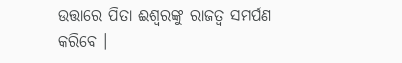ଉତ୍ତାରେ ପିତା ଈଶ୍ୱରଙ୍କୁ ରାଜତ୍ୱ ସମର୍ପଣ କରିବେ ।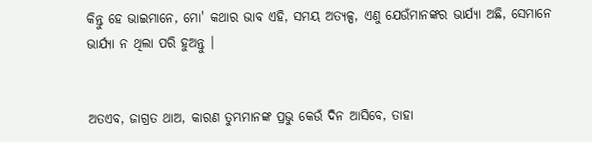କିନ୍ତୁ ହେ ଭାଇମାନେ, ମୋ' କଥାର ଭାବ ଏହି, ସମୟ ଅତ୍ୟଳ୍ପ, ଏଣୁ ଯେଉଁମାନଙ୍କର ଭାର୍ଯ୍ୟା ଅଛି, ସେମାନେ ଭାର୍ଯ୍ୟା ନ ଥିଲା ପରି ହୁଅନ୍ତୁ ।


ଅତଏବ, ଜାଗ୍ରତ ଥାଅ, କାରଣ ତୁମ୍ଭମାନଙ୍କ ପ୍ରଭୁ କେଉଁ ଦିନ ଆସିବେ, ତାହା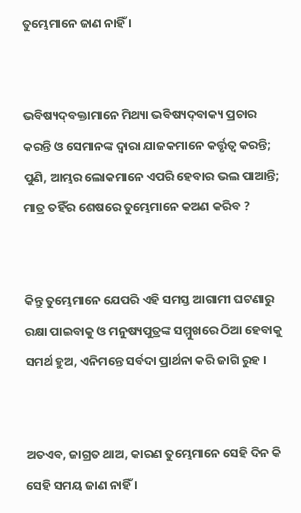ତୁମ୍ଭେମାନେ ଜାଣ ନାହିଁ ।


ଭବିଷ୍ୟଦ୍‍ବକ୍ତାମାନେ ମିଥ୍ୟା ଭବିଷ୍ୟଦ୍‍ବାକ୍ୟ ପ୍ରଚାର କରନ୍ତି ଓ ସେମାନଙ୍କ ଦ୍ୱାରା ଯାଜକମାନେ କର୍ତ୍ତୃତ୍ୱ କରନ୍ତି; ପୁଣି, ଆମ୍ଭର ଲୋକମାନେ ଏପରି ହେବାର ଭଲ ପାଆନ୍ତି; ମାତ୍ର ତହିଁର ଶେଷରେ ତୁମ୍ଭେମାନେ କଅଣ କରିବ ?


କିନ୍ତୁ ତୁମ୍ଭେମାନେ ଯେପରି ଏହି ସମସ୍ତ ଆଗାମୀ ଘଟଣାରୁ ରକ୍ଷା ପାଇବାକୁ ଓ ମନୁଷ୍ୟପୁତ୍ରଙ୍କ ସମ୍ମୁଖରେ ଠିଆ ହେବାକୁ ସମର୍ଥ ହୁଅ, ଏନିମନ୍ତେ ସର୍ବଦା ପ୍ରାର୍ଥନା କରି ଜାଗି ରୁହ ।


ଅତଏବ, ଜାଗ୍ରତ ଥାଅ, କାରଣ ତୁମ୍ଭେମାନେ ସେହି ଦିନ କି ସେହି ସମୟ ଜାଣ ନାହିଁ ।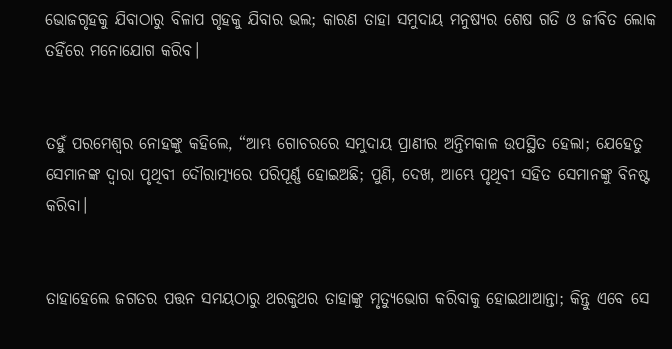ଭୋଜଗୃହକୁ ଯିବାଠାରୁ ବିଳାପ ଗୃହକୁ ଯିବାର ଭଲ; କାରଣ ତାହା ସମୁଦାୟ ମନୁଷ୍ୟର ଶେଷ ଗତି ଓ ଜୀବିତ ଲୋକ ତହିଁରେ ମନୋଯୋଗ କରିବ।


ତହୁଁ ପରମେଶ୍ୱର ନୋହଙ୍କୁ କହିଲେ, “ଆମ୍ଭ ଗୋଚରରେ ସମୁଦାୟ ପ୍ରାଣୀର ଅନ୍ତିମକାଳ ଉପସ୍ଥିତ ହେଲା; ଯେହେତୁ ସେମାନଙ୍କ ଦ୍ୱାରା ପୃଥିବୀ ଦୌରାତ୍ମ୍ୟରେ ପରିପୂର୍ଣ୍ଣ ହୋଇଅଛି; ପୁଣି, ଦେଖ, ଆମ୍ଭେ ପୃଥିବୀ ସହିତ ସେମାନଙ୍କୁ ବିନଷ୍ଟ କରିବା।


ତାହାହେଲେ ଜଗତର ପତ୍ତନ ସମୟଠାରୁ ଥରକୁଥର ତାହାଙ୍କୁ ମୃତ୍ୟୁଭୋଗ କରିବାକୁ ହୋଇଥାଆନ୍ତା; କିନ୍ତୁ ଏବେ ସେ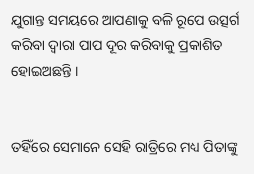ଯୁଗାନ୍ତ ସମୟରେ ଆପଣାକୁ ବଳି ରୂପେ ଉତ୍ସର୍ଗ କରିବା ଦ୍ୱାରା ପାପ ଦୂର କରିବାକୁ ପ୍ରକାଶିତ ହୋଇଅଛନ୍ତି ।


ତହିଁରେ ସେମାନେ ସେହି ରାତ୍ରିରେ ମଧ୍ୟ ପିତାଙ୍କୁ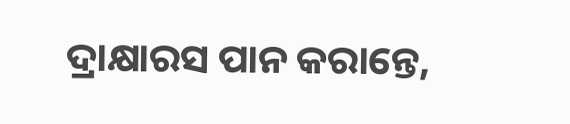ଦ୍ରାକ୍ଷାରସ ପାନ କରାନ୍ତେ,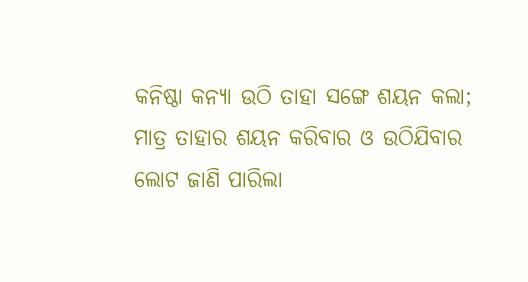କନିଷ୍ଠା କନ୍ୟା ଉଠି ତାହା ସଙ୍ଗେ ଶୟନ କଲା; ମାତ୍ର ତାହାର ଶୟନ କରିବାର ଓ ଉଠିଯିବାର ଲୋଟ ଜାଣି ପାରିଲା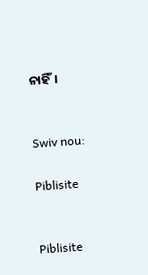ନାହିଁ।


Swiv nou:

Piblisite


Piblisite